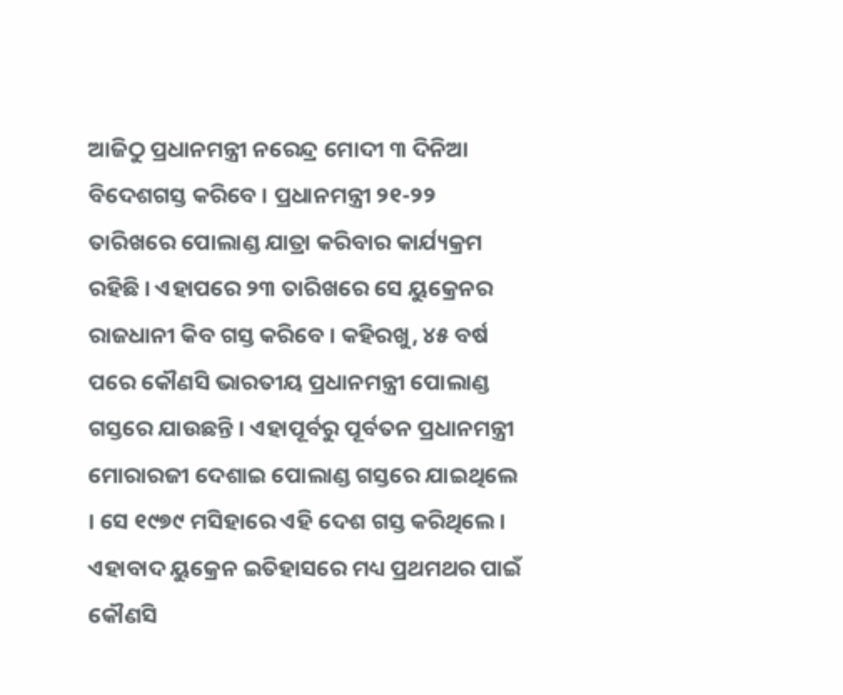ଆଜିଠୁ ପ୍ରଧାନମନ୍ତ୍ରୀ ନରେନ୍ଦ୍ର ମୋଦୀ ୩ ଦିନିଆ ବିଦେଶଗସ୍ତ କରିବେ । ପ୍ରଧାନମନ୍ତ୍ରୀ ୨୧-୨୨ ତାରିଖରେ ପୋଲାଣ୍ଡ ଯାତ୍ରା କରିବାର କାର୍ଯ୍ୟକ୍ରମ ରହିଛି । ଏହାପରେ ୨୩ ତାରିଖରେ ସେ ୟୁକ୍ରେନର ରାଜଧାନୀ କିବ ଗସ୍ତ କରିବେ । କହିରଖୁ, ୪୫ ବର୍ଷ ପରେ କୌଣସି ଭାରତୀୟ ପ୍ରଧାନମନ୍ତ୍ରୀ ପୋଲାଣ୍ଡ ଗସ୍ତରେ ଯାଉଛନ୍ତି । ଏହାପୂର୍ବରୁ ପୂର୍ବତନ ପ୍ରଧାନମନ୍ତ୍ରୀ ମୋରାରଜୀ ଦେଶାଇ ପୋଲାଣ୍ଡ ଗସ୍ତରେ ଯାଇଥିଲେ । ସେ ୧୯୭୯ ମସିହାରେ ଏହି ଦେଶ ଗସ୍ତ କରିଥିଲେ । ଏହାବାଦ ୟୁକ୍ରେନ ଇତିହାସରେ ମଧ୍ୟ ପ୍ରଥମଥର ପାଇଁ କୌଣସି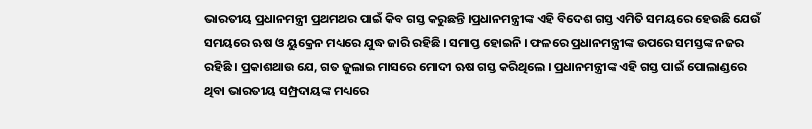ଭାରତୀୟ ପ୍ରଧାନମନ୍ତ୍ରୀ ପ୍ରଥମଥର ପାଇଁ କିବ ଗସ୍ତ କରୁଛନ୍ତି ।ପ୍ରଧାନମନ୍ତ୍ରୀଙ୍କ ଏହି ବିଦେଶ ଗସ୍ତ ଏମିତି ସମୟରେ ହେଉଛି ଯେଉଁ ସମୟରେ ଋଷ ଓ ୟୁକ୍ରେନ ମଧ୍ୟରେ ଯୁଦ୍ଧ ଜାରି ରହିଛି । ସମାପ୍ତ ହୋଇନି । ଫଳରେ ପ୍ରଧାନମନ୍ତ୍ରୀଙ୍କ ଉପରେ ସମସ୍ତଙ୍କ ନଜର ରହିଛି । ପ୍ରକାଶଥାଉ ଯେ, ଗତ ଜୁଲାଇ ମାସରେ ମୋଦୀ ଋଷ ଗସ୍ତ କରିଥିଲେ । ପ୍ରଧାନମନ୍ତ୍ରୀଙ୍କ ଏହି ଗସ୍ତ ପାଇଁ ପୋଲାଣ୍ଡରେ ଥିବା ଭାରତୀୟ ସମ୍ପ୍ରଦାୟଙ୍କ ମଧ୍ୟରେ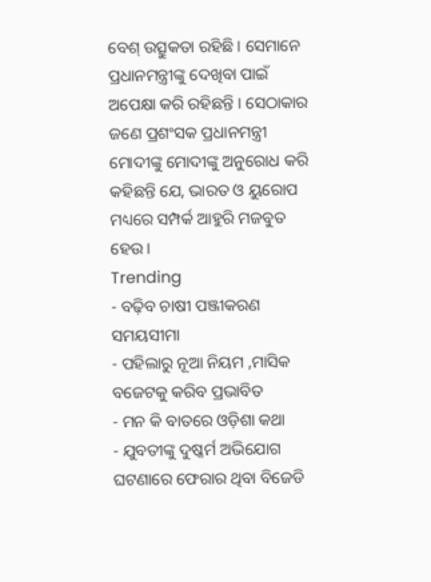ବେଶ୍ ଉତ୍ସୁକତା ରହିଛି । ସେମାନେ ପ୍ରଧାନମନ୍ତ୍ରୀଙ୍କୁ ଦେଖିବା ପାଇଁ ଅପେକ୍ଷା କରି ରହିଛନ୍ତି । ସେଠାକାର ଜଣେ ପ୍ରଶଂସକ ପ୍ରଧାନମନ୍ତ୍ରୀ ମୋଦୀଙ୍କୁ ମୋଦୀଙ୍କୁ ଅନୁରୋଧ କରି କହିଛନ୍ତି ଯେ, ଭାରତ ଓ ୟୁରୋପ ମଧ୍ୟରେ ସମ୍ପର୍କ ଆହୁରି ମଜବୁତ ହେଉ ।
Trending
- ବଢ଼ିବ ଚାଷୀ ପଞ୍ଜୀକରଣ ସମୟସୀମା
- ପହିଲାରୁ ନୂଆ ନିୟମ ,ମାସିକ ବଜେଟକୁ କରିବ ପ୍ରଭାବିତ
- ମନ କି ବାତରେ ଓଡ଼ିଶା କଥା
- ଯୁବତୀଙ୍କୁ ଦୁଷ୍କର୍ମ ଅଭିଯୋଗ ଘଟଣାରେ ଫେରାର ଥିବା ବିଜେଡି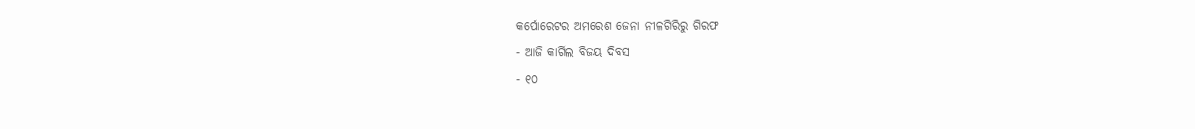କର୍ପୋରେଟର ଅମରେଶ ଜେନା ନୀଳଗିରିରୁ ଗିରଫ
- ଆଜି କାର୍ଗିଲ ବିଜୟ ଦିବସ
- ୧୦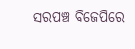ସରପଞ୍ଚ ବିଜେପିରେ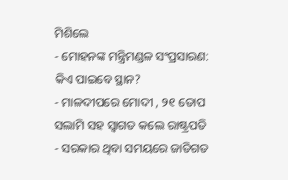ମିଶିଲେ
- ମୋହନଙ୍କ ମନ୍ତ୍ରିମଣ୍ଡଳ ସଂପ୍ରସାରଣ: କିଏ ପାଇବେ ସ୍ଥାନ?
- ମାଳଦୀପରେ ମୋଦୀ , ୨୧ ତୋପ ସଲାମି ସହ ସ୍ୱାଗତ କଲେ ରାଷ୍ଟ୍ରପତି
- ସରକାର ଥିବା ସମୟରେ ଜାତିଗତ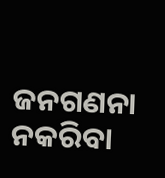ଜନଗଣନା ନକରିବା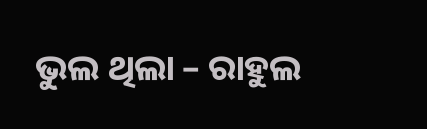ଭୁଲ ଥିଲା – ରାହୁଲ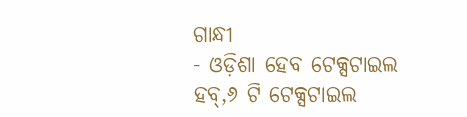ଗାନ୍ଧୀ
- ଓଡ଼ିଶା ହେବ ଟେକ୍ସଟାଇଲ ହବ୍,୬ ଟି ଟେକ୍ସଟାଇଲ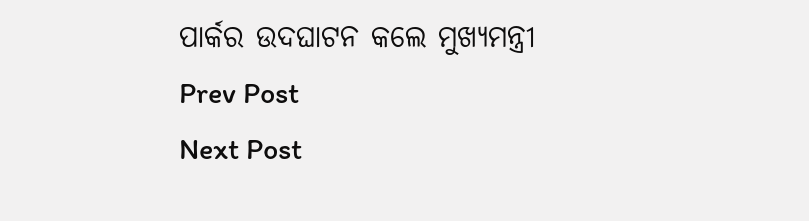ପାର୍କର ଉଦଘାଟନ କଲେ ମୁଖ୍ୟମନ୍ତ୍ରୀ
Prev Post
Next Post